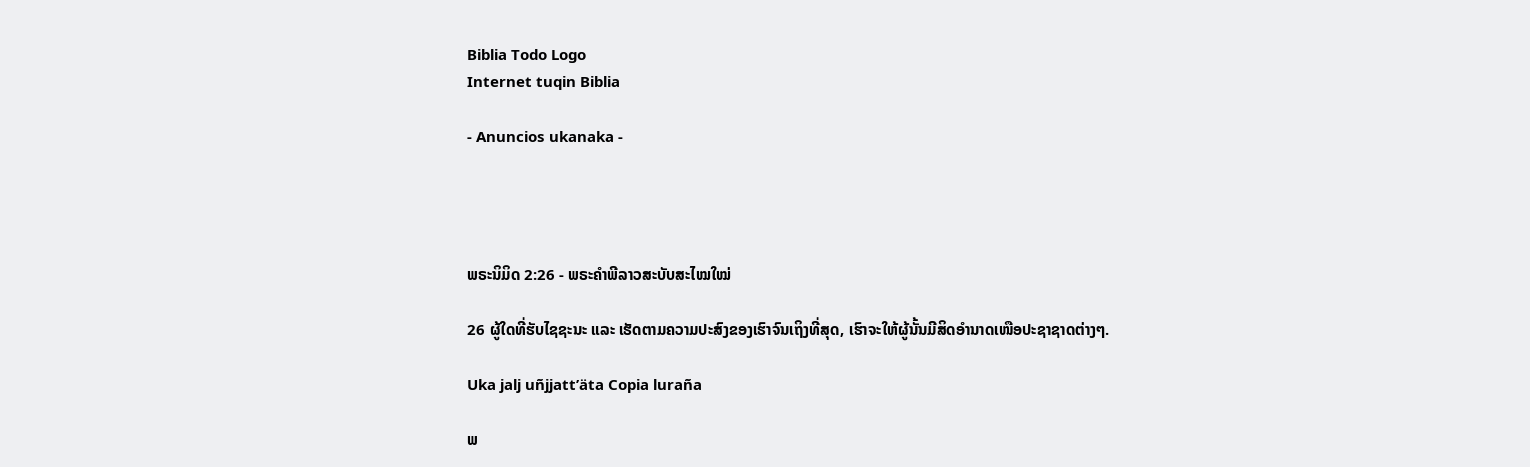Biblia Todo Logo
Internet tuqin Biblia

- Anuncios ukanaka -




ພຣະນິມິດ 2:26 - ພຣະຄຳພີລາວສະບັບສະໄໝໃໝ່

26 ຜູ້ໃດທີ່ຮັບໄຊຊະນະ ແລະ ເຮັດຕາມຄວາມປະສົງຂອງເຮົາຈົນເຖິງທີ່ສຸດ, ເຮົາຈະໃຫ້ຜູ້ນັ້ນມີສິດອຳນາດເໜືອປະຊາຊາດຕ່າງໆ.

Uka jalj uñjjattʼäta Copia luraña

ພ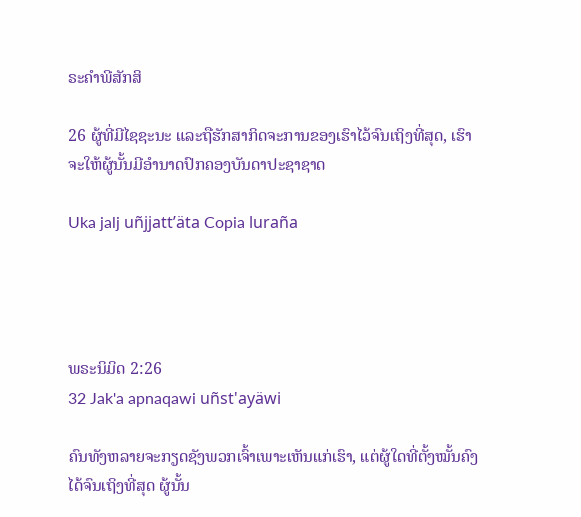ຣະຄຳພີສັກສິ

26 ຜູ້ທີ່ມີໄຊຊະນະ ແລະຖືຮັກສາກິດຈະການຂອງເຮົາໄວ້ຈົນເຖິງທີ່ສຸດ, ເຮົາຈະໃຫ້ຜູ້ນັ້ນມີອຳນາດປົກຄອງບັນດາປະຊາຊາດ

Uka jalj uñjjattʼäta Copia luraña




ພຣະນິມິດ 2:26
32 Jak'a apnaqawi uñst'ayäwi

ຄົນທັງຫລາຍຈະກຽດຊັງພວກເຈົ້າເພາະເຫັນແກ່ເຮົາ, ແຕ່ຜູ້ໃດທີ່ຕັ້ງໝັ້ນຄົງໄດ້ຈົນເຖິງທີ່ສຸດ ຜູ້ນັ້ນ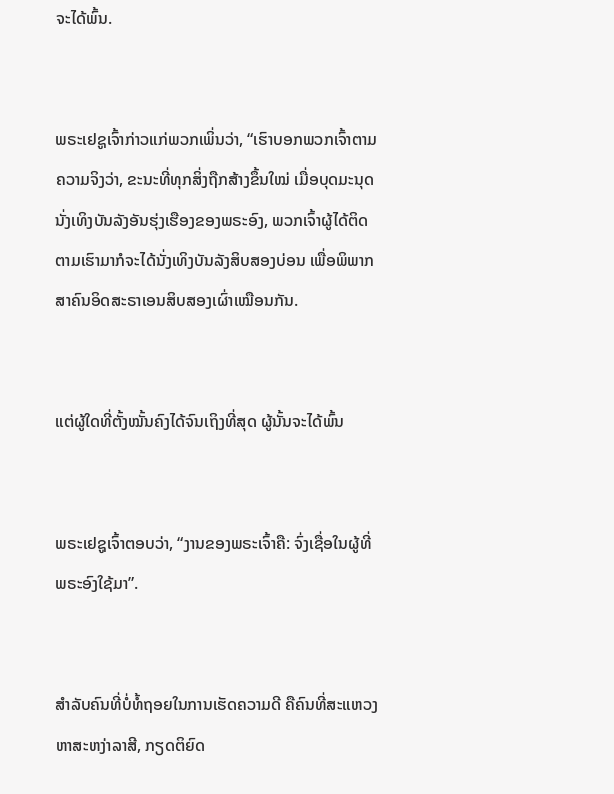ຈະໄດ້ພົ້ນ.


ພຣະເຢຊູເຈົ້າກ່າວແກ່ພວກເພິ່ນວ່າ, “ເຮົາບອກພວກເຈົ້າຕາມຄວາມຈິງວ່າ, ຂະນະທີ່ທຸກສິ່ງຖືກສ້າງຂຶ້ນໃໝ່ ເມື່ອບຸດມະນຸດນັ່ງເທິງບັນລັງອັນຮຸ່ງເຮືອງຂອງພຣະອົງ, ພວກເຈົ້າຜູ້ໄດ້ຕິດຕາມເຮົາມາກໍຈະໄດ້ນັ່ງເທິງບັນລັງສິບສອງບ່ອນ ເພື່ອພິພາກສາຄົນອິດສະຣາເອນສິບສອງເຜົ່າເໝືອນກັນ.


ແຕ່ຜູ້ໃດທີ່ຕັ້ງໝັ້ນຄົງໄດ້ຈົນເຖິງທີ່ສຸດ ຜູ້ນັ້ນຈະໄດ້ພົ້ນ


ພຣະເຢຊູເຈົ້າຕອບວ່າ, “ງານຂອງພຣະເຈົ້າຄື: ຈົ່ງເຊື່ອໃນຜູ້ທີ່ພຣະອົງໃຊ້ມາ”.


ສຳລັບຄົນທີ່ບໍ່ທໍ້ຖອຍໃນການເຮັດຄວາມດີ ຄືຄົນທີ່ສະແຫວງຫາສະຫງ່າລາສີ, ກຽດຕິຍົດ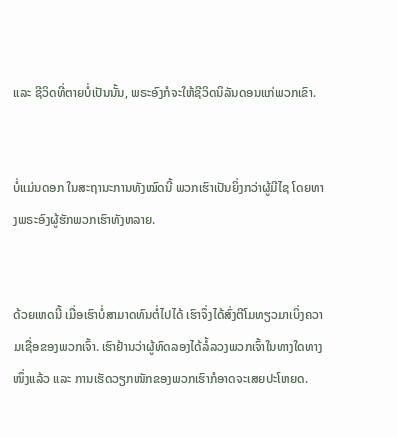ແລະ ຊີວິດທີ່ຕາຍບໍ່ເປັນນັ້ນ, ພຣະອົງກໍຈະໃຫ້ຊີວິດນິລັນດອນແກ່ພວກເຂົາ.


ບໍ່ແມ່ນດອກ ໃນສະຖານະການທັງໝົດນີ້ ພວກເຮົາເປັນຍິ່ງກວ່າຜູ້ມີໄຊ ໂດຍທາງພຣະອົງຜູ້ຮັກພວກເຮົາທັງຫລາຍ.


ດ້ວຍເຫດນີ້ ເມື່ອເຮົາບໍ່ສາມາດທົນຕໍ່ໄປໄດ້ ເຮົາຈຶ່ງໄດ້ສົ່ງຕີໂມທຽວມາເບິ່ງຄວາມເຊື່ອຂອງພວກເຈົ້າ. ເຮົາຢ້ານວ່າຜູ້ທົດລອງໄດ້ລໍ້ລວງພວກເຈົ້າໃນທາງໃດທາງໜຶ່ງແລ້ວ ແລະ ການເຮັດວຽກໜັກຂອງພວກເຮົາກໍອາດຈະເສຍປະໂຫຍດ.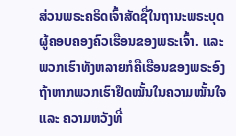ສ່ວນພຣະຄຣິດເຈົ້າສັດຊື່ໃນຖານະພຣະບຸດຜູ້ຄອບຄອງຄົວເຮືອນຂອງພຣະເຈົ້າ. ແລະ ພວກເຮົາທັງຫລາຍກໍຄືເຮືອນຂອງພຣະອົງ ຖ້າຫາກພວກເຮົາຢຶດໝັ້ນໃນຄວາມໝັ້ນໃຈ ແລະ ຄວາມຫວັງທີ່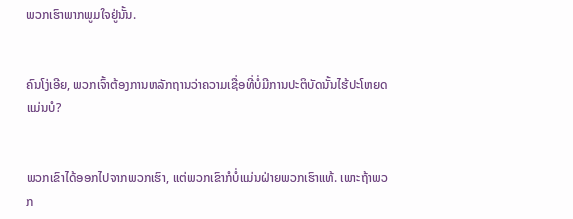ພວກເຮົາພາກພູມໃຈຢູ່ນັ້ນ.


ຄົນໂງ່ເອີຍ, ພວກເຈົ້າຕ້ອງການຫລັກຖານວ່າຄວາມເຊື່ອທີ່ບໍ່ມີການປະຕິບັດນັ້ນໄຮ້ປະໂຫຍດແມ່ນບໍ?


ພວກເຂົາໄດ້ອອກໄປຈາກພວກເຮົາ, ແຕ່ພວກເຂົາກໍບໍ່ແມ່ນຝ່າຍພວກເຮົາແທ້. ເພາະຖ້າພວກ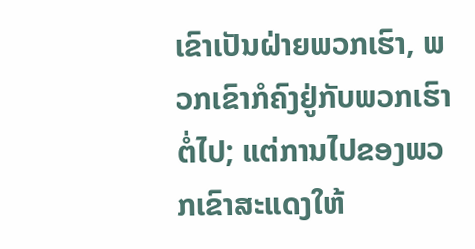ເຂົາເປັນຝ່າຍພວກເຮົາ, ພວກເຂົາກໍຄົງຢູ່ກັບພວກເຮົາຕໍ່ໄປ; ແຕ່ການໄປຂອງພວກເຂົາສະແດງໃຫ້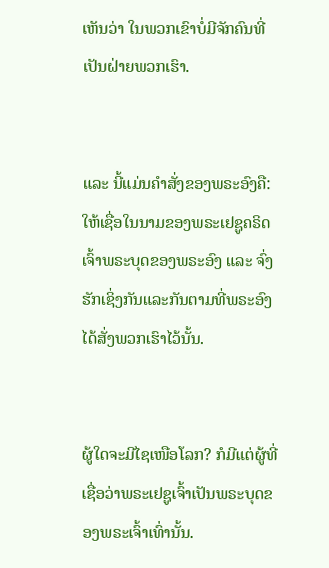ເຫັນວ່າ ໃນພວກເຂົາບໍ່ມີຈັກຄົນທີ່ເປັນຝ່າຍພວກເຮົາ.


ແລະ ນີ້ແມ່ນຄຳສັ່ງຂອງພຣະອົງຄື: ໃຫ້ເຊື່ອໃນນາມຂອງພຣະເຢຊູຄຣິດເຈົ້າພຣະບຸດຂອງພຣະອົງ ແລະ ຈົ່ງຮັກເຊິ່ງກັນແລະກັນຕາມທີ່ພຣະອົງໄດ້ສັ່ງພວກເຮົາໄວ້ນັ້ນ.


ຜູ້ໃດຈະມີໄຊເໜືອໂລກ? ກໍມີແຕ່ຜູ້ທີ່ເຊື່ອວ່າພຣະເຢຊູເຈົ້າເປັນພຣະບຸດຂອງພຣະເຈົ້າເທົ່ານັ້ນ.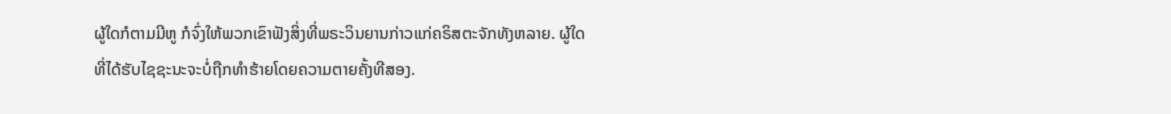ຜູ້ໃດກໍຕາມມີຫູ ກໍຈົ່ງໃຫ້ພວກເຂົາຟັງສິ່ງທີ່ພຣະວິນຍານກ່າວແກ່ຄຣິສຕະຈັກທັງຫລາຍ. ຜູ້ໃດທີ່ໄດ້ຮັບໄຊຊະນະຈະບໍ່ຖືກທຳຮ້າຍໂດຍຄວາມຕາຍຄັ້ງທີສອງ.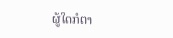ຜູ້ໃດກໍຕາ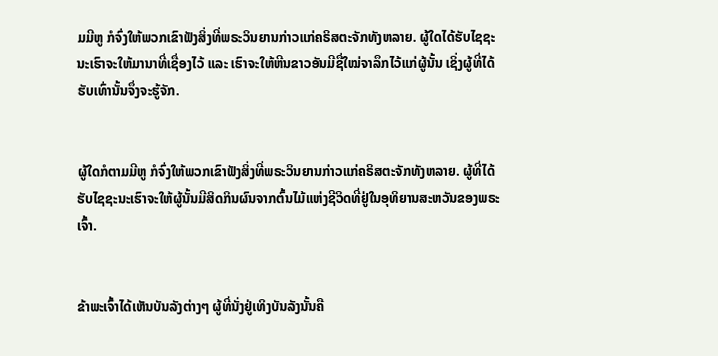ມມີຫູ ກໍຈົ່ງໃຫ້ພວກເຂົາຟັງສິ່ງທີ່ພຣະວິນຍານກ່າວແກ່ຄຣິສຕະຈັກທັງຫລາຍ. ຜູ້ໃດໄດ້ຮັບໄຊຊະນະເຮົາຈະໃຫ້ມານາທີ່ເຊື່ອງໄວ້ ແລະ ເຮົາຈະໃຫ້ຫີນຂາວອັນມີຊື່ໃໝ່ຈາລຶກໄວ້ແກ່ຜູ້ນັ້ນ ເຊິ່ງຜູ້ທີ່ໄດ້ຮັບເທົ່ານັ້ນຈຶ່ງຈະຮູ້ຈັກ.


ຜູ້ໃດກໍຕາມມີຫູ ກໍຈົ່ງໃຫ້ພວກເຂົາຟັງສິ່ງທີ່ພຣະວິນຍານກ່າວແກ່ຄຣິສຕະຈັກທັງຫລາຍ. ຜູ້ທີ່ໄດ້ຮັບໄຊຊະນະເຮົາຈະໃຫ້ຜູ້ນັ້ນມີສິດກິນຜົນຈາກຕົ້ນໄມ້ແຫ່ງຊີວິດທີ່ຢູ່ໃນອຸທິຍານສະຫວັນຂອງພຣະເຈົ້າ.


ຂ້າພະເຈົ້າໄດ້ເຫັນບັນລັງຕ່າງໆ ຜູ້ທີ່ນັ່ງຢູ່ເທິງບັນລັງນັ້ນຄື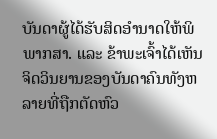ບັນດາຜູ້ໄດ້ຮັບສິດອຳນາດໃຫ້ພິພາກສາ. ແລະ ຂ້າພະເຈົ້າໄດ້ເຫັນຈິດວິນຍານຂອງບັນດາຄົນທັງຫລາຍທີ່ຖືກຕັດຫົວ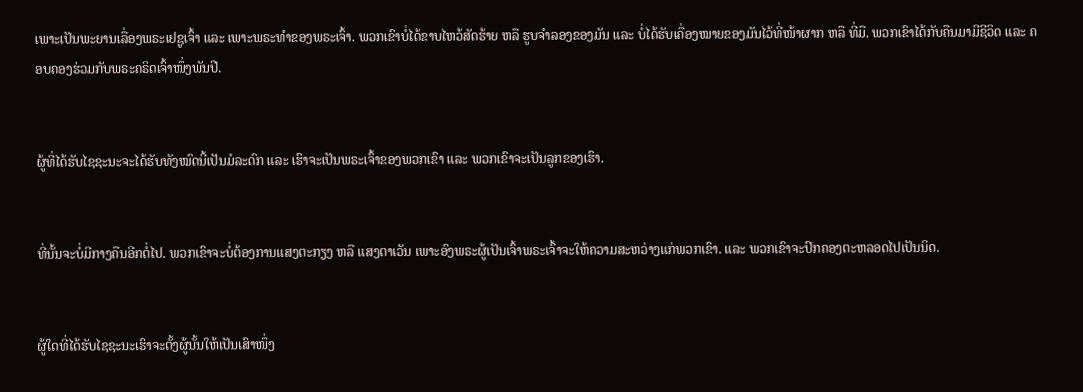ເພາະເປັນພະຍານເລື່ອງພຣະເຢຊູເຈົ້າ ແລະ ເພາະພຣະທຳຂອງພຣະເຈົ້າ. ພວກເຂົາບໍ່ໄດ້ຂາບໄຫວ້ສັດຮ້າຍ ຫລື ຮູບຈຳລອງຂອງມັນ ແລະ ບໍ່ໄດ້ຮັບເຄື່ອງໝາຍຂອງມັນໄວ້ທີ່ໜ້າຜາກ ຫລື ທີ່ມື. ພວກເຂົາໄດ້ກັບຄືນມາມີຊີວິດ ແລະ ຄອບຄອງຮ່ວມກັບພຣະຄຣິດເຈົ້າໜຶ່ງພັນປີ.


ຜູ້ທີ່ໄດ້ຮັບໄຊຊະນະຈະໄດ້ຮັບທັງໝົດນີ້ເປັນມໍລະດົກ ແລະ ເຮົາຈະເປັນພຣະເຈົ້າຂອງພວກເຂົາ ແລະ ພວກເຂົາຈະເປັນລູກຂອງເຮົາ.


ທີ່ນັ້ນຈະບໍ່ມີກາງຄືນອີກຕໍ່ໄປ. ພວກເຂົາຈະບໍ່ຕ້ອງການແສງຕະກຽງ ຫລື ແສງຕາເວັນ ເພາະອົງພຣະຜູ້ເປັນເຈົ້າພຣະເຈົ້າຈະໃຫ້ຄວາມສະຫວ່າງແກ່ພວກເຂົາ. ແລະ ພວກເຂົາຈະປົກຄອງຕະຫລອດໄປເປັນນິດ.


ຜູ້ໃດທີ່ໄດ້ຮັບໄຊຊະນະເຮົາຈະຕັ້ງຜູ້ນັ້ນໃຫ້ເປັນເສົາໜຶ່ງ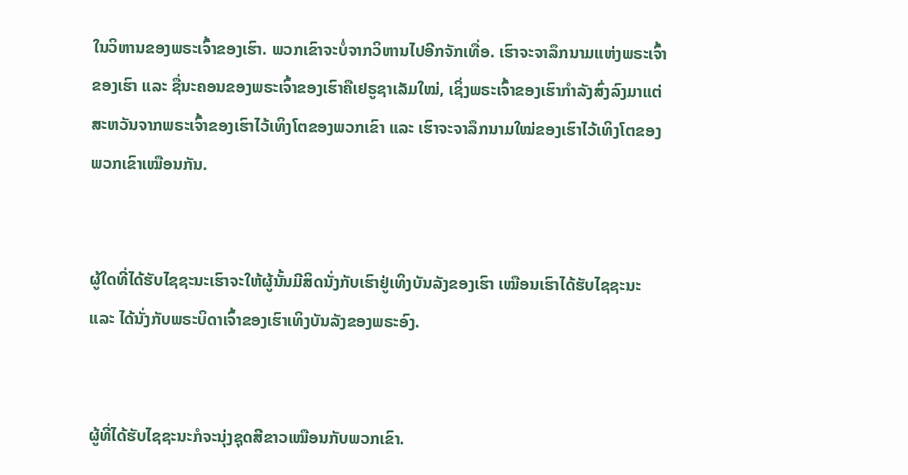ໃນວິຫານຂອງພຣະເຈົ້າຂອງເຮົາ. ພວກເຂົາຈະບໍ່ຈາກວິຫານໄປອີກຈັກເທື່ອ. ເຮົາຈະຈາລຶກນາມແຫ່ງພຣະເຈົ້າຂອງເຮົາ ແລະ ຊື່ນະຄອນຂອງພຣະເຈົ້າຂອງເຮົາຄືເຢຣູຊາເລັມໃໝ່, ເຊິ່ງພຣະເຈົ້າຂອງເຮົາກຳລັງສົ່ງລົງມາແຕ່ສະຫວັນຈາກພຣະເຈົ້າຂອງເຮົາໄວ້ເທິງໂຕຂອງພວກເຂົາ ແລະ ເຮົາຈະຈາລຶກນາມໃໝ່ຂອງເຮົາໄວ້ເທິງໂຕຂອງພວກເຂົາເໝືອນກັນ.


ຜູ້ໃດທີ່ໄດ້ຮັບໄຊຊະນະເຮົາຈະໃຫ້ຜູ້ນັ້ນມີສິດນັ່ງກັບເຮົາຢູ່ເທິງບັນລັງຂອງເຮົາ ເໝືອນເຮົາໄດ້ຮັບໄຊຊະນະ ແລະ ໄດ້ນັ່ງກັບພຣະບິດາເຈົ້າຂອງເຮົາເທິງບັນລັງຂອງພຣະອົງ.


ຜູ້ທີ່ໄດ້ຮັບໄຊຊະນະກໍຈະນຸ່ງຊຸດສີຂາວເໝືອນກັບພວກເຂົາ.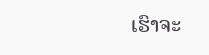ເຮົາຈະ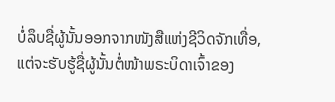ບໍ່ລຶບຊື່ຜູ້ນັ້ນອອກຈາກໜັງສືແຫ່ງຊີວິດຈັກເທື່ອ, ແຕ່ຈະຮັບຮູ້ຊື່ຜູ້ນັ້ນຕໍ່ໜ້າພຣະບິດາເຈົ້າຂອງ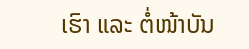ເຮົາ ແລະ ຕໍ່ໜ້າບັນ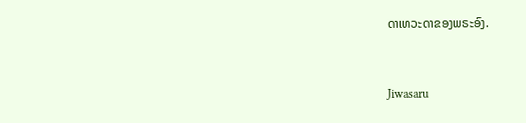ດາເທວະດາຂອງພຣະອົງ.


Jiwasaru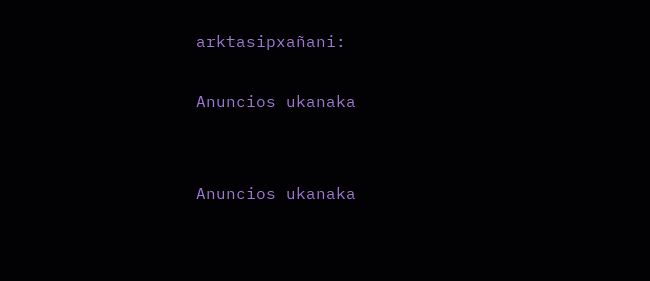arktasipxañani:

Anuncios ukanaka


Anuncios ukanaka